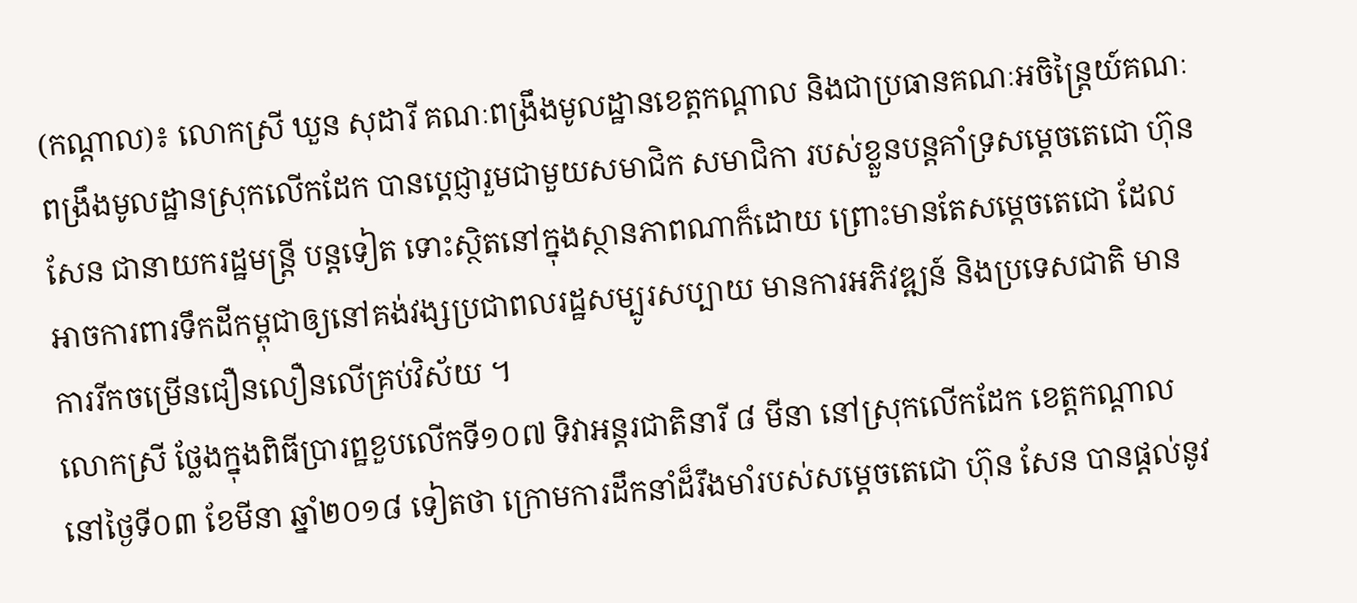(កណ្ដាល)៖ លោកស្រី ឃួន សុដារី គណៈពង្រឹងមូលដ្ឋានខេត្ដកណ្ដាល និងជាប្រធានគណៈអចិន្ដ្រៃយ៍គណៈពង្រឹងមូលដ្ឋានស្រុកលើកដែក បានប្ដេជ្ញារួមជាមួយសមាជិក សមាជិកា របស់ខ្លួនបន្ដគាំទ្រសម្ដេចតេជោ ហ៊ុន សែន ជានាយករដ្ឋមន្ដ្រី បន្ដទៀត ទោះស្ថិតនៅក្នុងស្ថានភាពណាក៏ដោយ ព្រោះមានតែសម្ដេចតេជោ ដែលអាចការពារទឹកដីកម្ពុជាឲ្យនៅគង់វង្សប្រជាពលរដ្ឋសម្បូរសប្បាយ មានការអភិវឌ្ឍន៍ និងប្រទេសជាតិ មានការរីកចម្រើនជឿនលឿនលើគ្រប់វិស័យ ។
លោកស្រី ថ្លែងក្នុងពិធីប្រារព្ឋខួបលើកទី១០៧ ទិវាអន្តរជាតិនារី ៨ មីនា នៅស្រុកលើកដែក ខេត្ដកណ្ដាល នៅថ្ងៃទី០៣ ខែមីនា ឆ្នាំ២០១៨ ទៀតថា ក្រោមការដឹកនាំដ៏រឹងមាំរបស់សម្ដេចតេជោ ហ៊ុន សែន បានផ្ដល់នូវ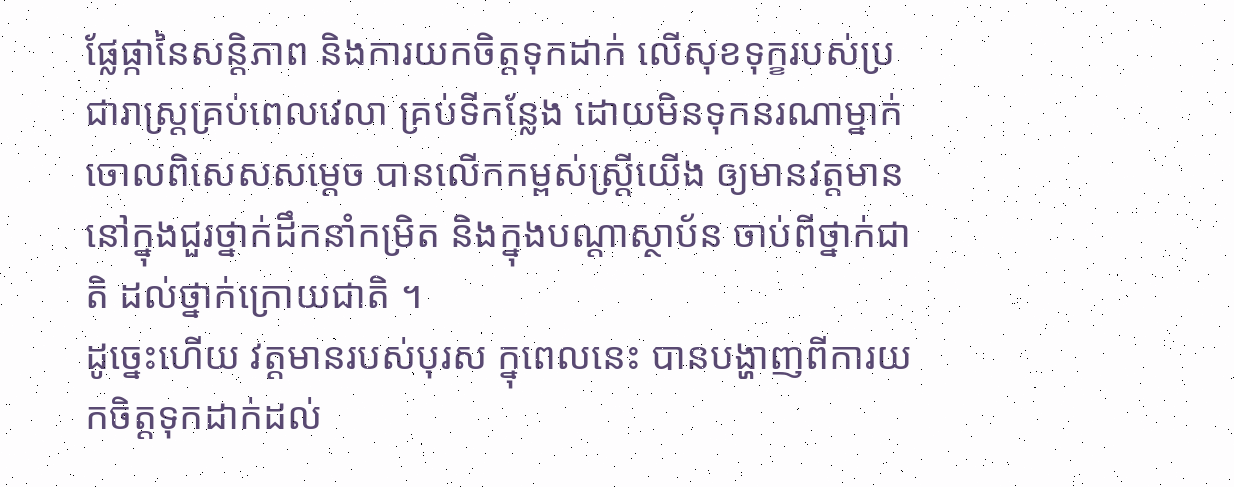ផ្លែផ្កានៃសន្ដិភាព និងការយកចិត្ដទុកដាក់ លើសុខទុក្ខរបស់ប្រជារាស្រ្ដគ្រប់ពេលវេលា គ្រប់ទីកន្លែង ដោយមិនទុកនរណាម្នាក់ចោលពិសេសសម្ដេច បានលើកកម្ពស់ស្រ្ដីយើង ឲ្យមានវត្ដមាននៅក្នុងជួរថ្នាក់ដឹកនាំកម្រិត និងក្នុងបណ្ដាស្ថាប័ន ចាប់ពីថ្នាក់ជាតិ ដល់ថ្នាក់ក្រោយជាតិ ។
ដូច្នេះហើយ វត្ដមានរបស់បុរស ក្នុពេលនេះ បានបង្ហាញពីការយកចិត្ដទុកដាក់ដល់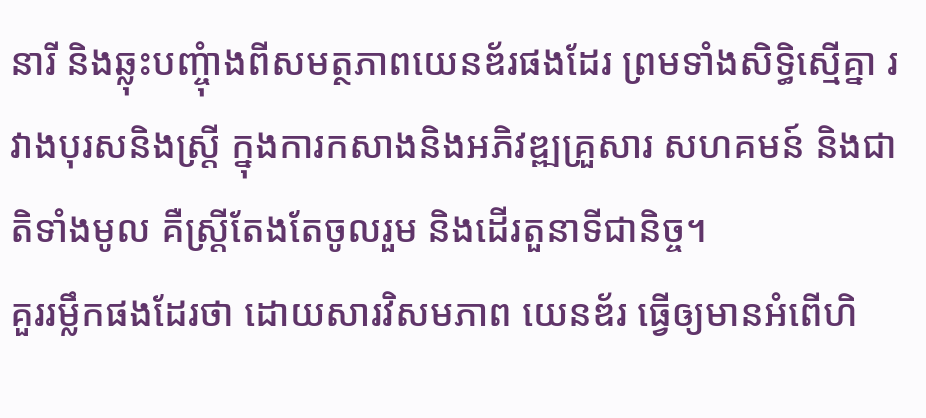នារី និងឆ្លុះបញ្ចុំាងពីសមត្ថភាពយេនឌ័រផងដែរ ព្រមទាំងសិទ្ធិស្មើគ្នា រវាងបុរសនិងស្ដ្រី ក្នុងការកសាងនិងអភិវឌ្ឍគ្រួសារ សហគមន៍ និងជាតិទាំងមូល គឺស្ដ្រីតែងតែចូលរួម និងដើរតួនាទីជានិច្ច។
គួររម្លឹកផងដែរថា ដោយសារវិសមភាព យេនឌ័រ ធ្វើឲ្យមានអំពើហិ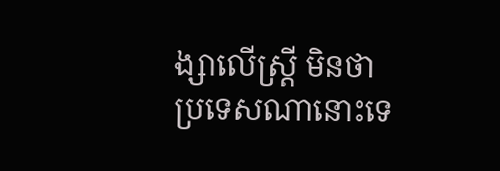ង្សាលើស្ដ្រី មិនថាប្រទេសណានោះទេ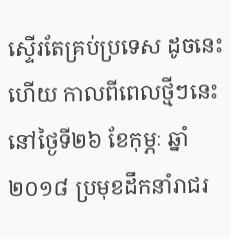ស្ទើរតែគ្រប់ប្រទេស ដូចនេះហើយ កាលពីពេលថ្មីៗនេះនៅថ្ងៃទី២៦ ខែកុម្ភៈ ឆ្នាំ២០១៨ ប្រមុខដឹកនាំរាជរ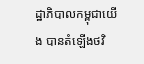ដ្ឋាភិបាលកម្ពុជាយើង បានតំឡើងថវិ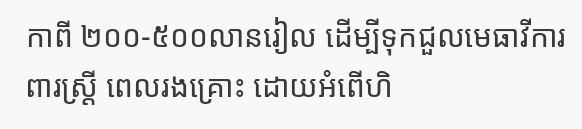កាពី ២០០-៥០០លានរៀល ដើម្បីទុកជួលមេធាវីការពារស្ដ្រី ពេលរងគ្រោះ ដោយអំពើហិ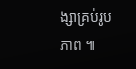ង្សាគ្រប់រូបភាព ៕